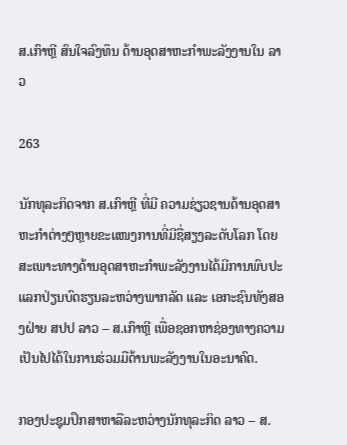ສ.ເກົາຫຼີ ສົນໃຈລົງທຶນ ດ້ານອຸດສາຫະກຳພະລັງງານໃນ ລາວ

263

ນັກທຸລະກິດຈາກ ສ.ເກົາຫຼີ ທີ່ມີ ຄວາມຊ່ຽວຊານດ້ານອຸດສາຫະກຳຕ່າງໆຫຼາຍຂະແໜງການທີ່ມີຊື່ສຽງລະດັບໂລກ ໂດຍສະເພາະທາງດ້ານອຸດສາຫະກຳພະລັງງານໄດ້ມີການພົບປະແລກປ່ຽນບົດຮຽນລະຫວ່າງພາກລັດ ແລະ ເອກະຊົນທັງສອງຝ່າຍ ສປປ ລາວ – ສ.ເກົາຫຼີ ເພື່ອຊອກຫາຊ່ອງທາງຄວາມເປັນໄປໄດ້ໃນການຮ່ວມມືດ້ານພະລັງງານໃນອະນາຄົດ.

ກອງປະຊຸມປຶກສາຫາລືລະຫວ່າງນັກທຸລະກິດ ລາວ – ສ.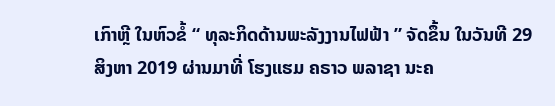ເກົາຫຼີ ໃນຫົວຂໍ້ “ ທຸລະກິດດ້ານພະລັງງານໄຟຟ້າ ” ຈັດຂຶ້ນ ໃນວັນທີ 29 ສິງຫາ 2019 ຜ່ານມາທີ່ ໂຮງແຮມ ຄຣາວ ພລາຊາ ນະຄ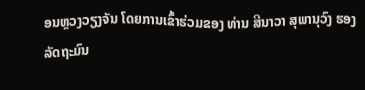ອນຫຼວງວຽງຈັນ ໂດຍການເຂົ້າຮ່ວມຂອງ ທ່ານ ສີນາວາ ສຸພານຸວົງ ຮອງລັດຖະມົນ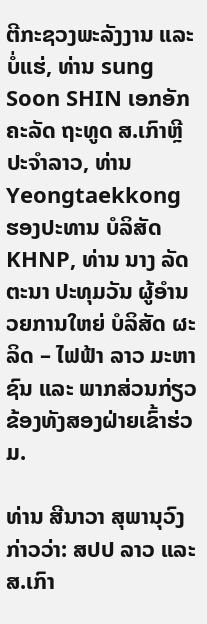ຕີກະຊວງພະລັງງານ ແລະ ບໍ່ແຮ່, ທ່ານ sung Soon SHIN ເອກອັກຄະລັດ ຖະທູດ ສ.ເກົາຫຼີ ປະຈຳລາວ, ທ່ານ Yeongtaekkong ຮອງປະທານ ບໍລິສັດ KHNP, ທ່ານ ນາງ ລັດຕະນາ ປະທຸມວັນ ຜູ້ອໍານວຍການໃຫຍ່ ບໍລິສັດ ຜະລິດ – ໄຟຟ້າ ລາວ ມະຫາຊົນ ແລະ ພາກສ່ວນກ່ຽວຂ້ອງທັງສອງຝ່າຍເຂົ້າຮ່ວມ.

ທ່ານ ສີນາວາ ສຸພານຸວົງ ກ່າວວ່າ: ສປປ ລາວ ແລະ ສ.ເກົາ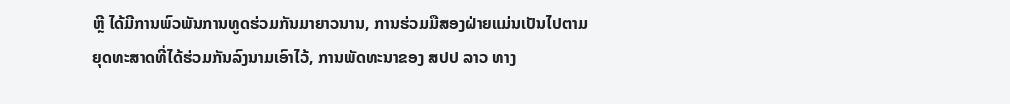ຫຼີ ໄດ້ມີການພົວພັນການທູດຮ່ວມກັນມາຍາວນານ, ການຮ່ວມມືສອງຝ່າຍແມ່ນເປັນໄປຕາມຍຸດທະສາດທີ່ໄດ້ຮ່ວມກັນລົງນາມເອົາໄວ້, ການພັດທະນາຂອງ ສປປ ລາວ ທາງ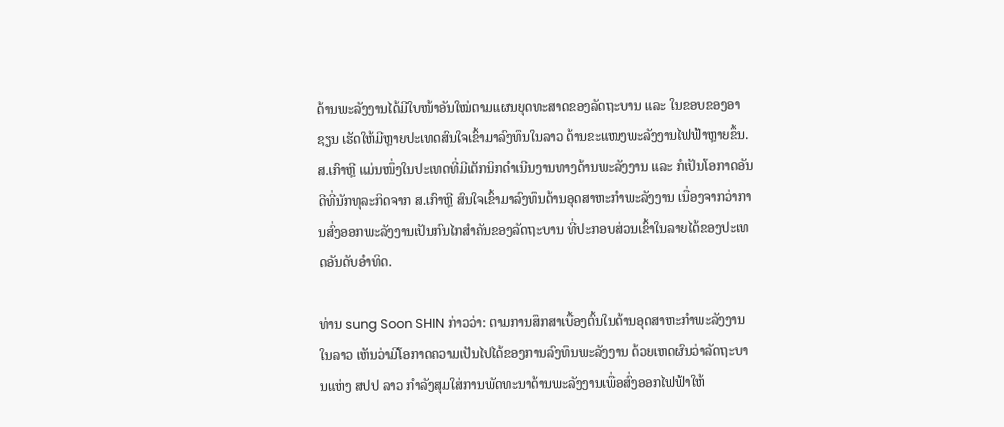ດ້ານພະລັງງານໄດ້ມີໃບໜ້າອັນໃໝ່ຕາມແຜນຍຸດທະສາດຂອງລັດຖະບານ ແລະ ໃນຂອບຂອງອາຊຽນ ເຮັດໃຫ້ມີຫຼາຍປະເທດສົນໃຈເຂົ້າມາລົງທຶນໃນລາວ ດ້ານຂະແໜງພະລັງງານໄຟຟ້າຫຼາຍຂຶ້ນ.
ສ.ເກົາຫຼີ ແມ່ນໜຶ່ງໃນປະເທດທີ່ມີເຕັກນິກດຳເນີນງານທາງດ້ານພະລັງງານ ແລະ ກໍເປັນໂອກາດອັນດີທີ່ນັກທຸລະກິດຈາກ ສ.ເກົາຫຼີ ສົນໃຈເຂົ້າມາລົງທຶນດ້ານອຸດສາຫະກຳພະລັງງານ ເນື່ອງຈາກວ່າການສົ່ງອອກພະລັງງານເປັນກົນໄກສຳຄັນຂອງລັດຖະບານ ທີ່ປະກອບສ່ວນເຂົ້າໃນລາຍໄດ້ຂອງປະເທດອັນດັບອຳທິດ.

ທ່ານ sung Soon SHIN ກ່າວວ່າ: ຕາມການສຶກສາເບື້ອງຕົ້ນໃນດ້ານອຸດສາຫະກຳພະລັງງານໃນລາວ ເຫັນວ່າມີໂອກາດຄວາມເປັນໄປໄດ້ຂອງການລົງທຶນພະລັງງານ ດ້ວຍເຫດຜົນວ່າລັດຖະບານແຫ່ງ ສປປ ລາວ ກຳລັງສຸມໃສ່ການພັດທະນາດ້ານພະລັງງານເພື່ອສົ່ງອອກໄຟຟ້າໃຫ້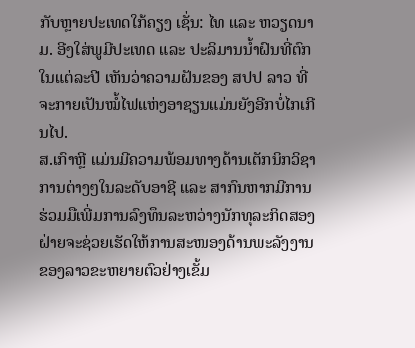ກັບຫຼາຍປະເທດໃກ້ຄຽງ ເຊັ່ນ: ໄທ ແລະ ຫວຽດນາມ. ອີງໃສ່ພູມີປະເທດ ແລະ ປະລິມານນ້ຳຝົນທີ່ຕົກໃນແຕ່ລະປີ ເຫັນວ່າຄວາມຝັນຂອງ ສປປ ລາວ ທີ່ຈະກາຍເປັນໝໍ້ໄຟແຫ່ງອາຊຽນແມ່ນຍັງອີກບໍ່ໄກເກີນໄປ.
ສ.ເກົາຫຼີ ແມ່ນມີຄວາມພ້ອມທາງດ້ານເຕັກນິກວິຊາການຕ່າງໆໃນລະດັບອາຊີ ແລະ ສາກົນຫາກມີການຮ່ວມມືເພີ່ມການລົງທຶນລະຫວ່າງນັກທຸລະກິດສອງຝ່າຍຈະຊ່ວຍເຮັດໃຫ້ການສະໜອງດ້ານພະລັງງານຂອງລາວຂະຫຍາຍຕົວຢ່າງເຂັ້ມ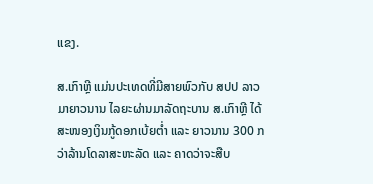ແຂງ.

ສ.ເກົາຫຼີ ແມ່ນປະເທດທີ່ມີສາຍພົວກັບ ສປປ ລາວ ມາຍາວນານ ໄລຍະຜ່ານມາລັດຖະບານ ສ.ເກົາຫຼີ ໄດ້ສະໜອງເງິນກູ້ດອກເບ້ຍຕ່ຳ ແລະ ຍາວນານ 300 ກວ່າລ້ານໂດລາສະຫະລັດ ແລະ ຄາດວ່າຈະສືບ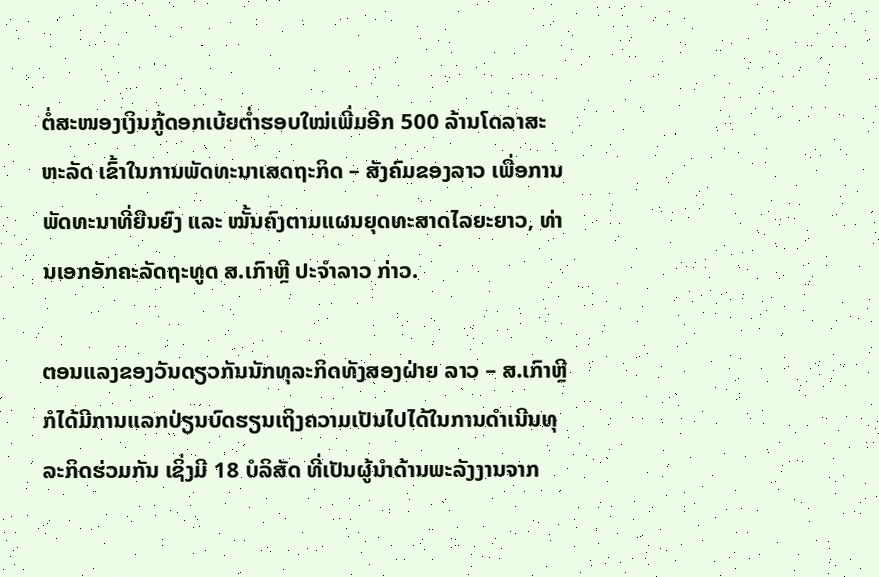ຕໍ່ສະໜອງເງິນກູ້ດອກເບ້ຍຕ່ຳຮອບໃໝ່ເພີ່ມອີກ 500 ລ້ານໂດລາສະຫະລັດ ເຂົ້າໃນການພັດທະນາເສດຖະກິດ – ສັງຄົມຂອງລາວ ເພື່ອການພັດທະນາທີ່ຍືນຍົງ ແລະ ໝັ້ນຄົງຕາມແຜນຍຸດທະສາດໄລຍະຍາວ, ທ່ານເອກອັກຄະລັດຖະທູດ ສ.ເກົາຫຼີ ປະຈຳລາວ ກ່າວ.

ຕອນແລງຂອງວັນດຽວກັນນັກທຸລະກິດທັງສອງຝ່າຍ ລາວ – ສ.ເກົາຫຼີ ກໍໄດ້ມີການແລກປ່ຽນບົດຮຽນເຖິງຄວາມເປັນໄປໄດ້ໃນການດຳເນີນທຸລະກິດຮ່ວມກັນ ເຊິ່ງມີ 18 ບໍລິສັດ ທີ່ເປັນຜູ້ນຳດ້ານພະລັງງານຈາກ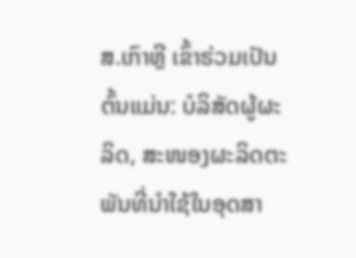ສ.ເກົາຫຼີ ເຂົ້າຮ່ວມເປັນຕົ້ນແມ່ນ: ບໍລິສັດຜູ້ຜະລິດ, ສະໜອງຜະລິດຕະພັນທີ່ນຳໃຊ້ໃນອຸດສາ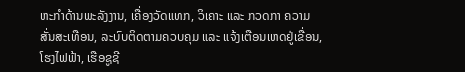ຫະກຳດ້ານພະລັງງານ, ເຄື່ອງວັດແທກ, ວິເຄາະ ແລະ ກວດກາ ຄວາມສັ່ນສະເທືອນ, ລະບົບຕິດຕາມຄວບຄຸມ ແລະ ແຈ້ງເຕືອນເຫດຢູ່ເຂື່ອນ, ໂຮງໄຟຟ້າ, ເຮືອຊູຊີ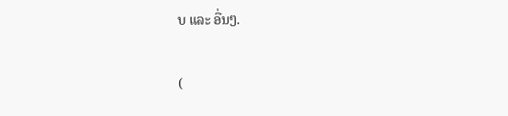ບ ແລະ ອື່ນໆ.

(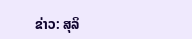ຂ່າວ: ສຸລິ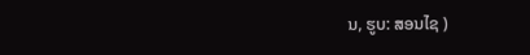ນ, ຮູບ: ສອນໄຊ )